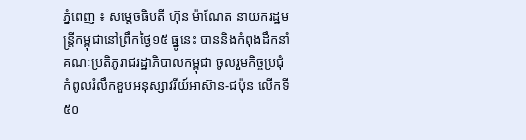ភ្នំពេញ ៖ សម្តេចធិបតី ហ៊ុន ម៉ាណែត នាយករដ្ឋមន្រ្តីកម្ពុជានៅព្រឹកថ្ងៃ១៥ ធ្នូនេះ បាននិងកំពុងដឹកនាំគណៈប្រតិភូរាជរដ្ឋាភិបាលកម្ពុជា ចូលរួមកិច្ចប្រជុំកំពូលរំលឹកខួបអនុស្សាវរីយ៍អាស៊ាន-ជប៉ុន លើកទី៥០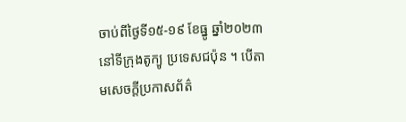ចាប់ពីថ្ងៃទី១៥-១៩ ខែធ្នូ ឆ្នាំ២០២៣ នៅទីក្រុងតូក្យូ ប្រទេសជប៉ុន ។ បើតាមសេចក្តីប្រកាសព័ត៌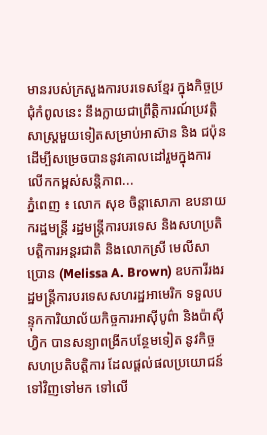មានរបស់ក្រសួងការបរទេសខ្មែរ ក្នុងកិច្ចប្រជុំកំពូលនេះ នឹងក្លាយជាព្រឹត្តិការណ៍ប្រវត្តិសាស្ត្រមួយទៀតសម្រាប់អាស៊ាន និង ជប៉ុន ដើម្បីសម្រេចបាននូវគោលដៅរួមក្នុងការលើកកម្ពស់សន្តិភាព...
ភ្នំពេញ ៖ លោក សុខ ចិន្តាសោភា ឧបនាយករដ្ឋមន្ត្រី រដ្ឋមន្ត្រីការបរទេស និងសហប្រតិបត្តិការអន្តរជាតិ និងលោកស្រី មេលីសា ប្រោន (Melissa A. Brown) ឧបការីរងរដ្ឋមន្ត្រីការបរទេសសហរដ្ឋអាមេរិក ទទួលបន្ទុកការិយាល័យកិច្ចការអាស៊ីបូព៌ា និងប៉ាស៊ីហ្វិក បានសន្យាពង្រីកបន្ថែមទៀត នូវកិច្ចសហប្រតិបត្តិការ ដែលផ្តល់ផលប្រយោជន៍ទៅវិញទៅមក ទៅលើ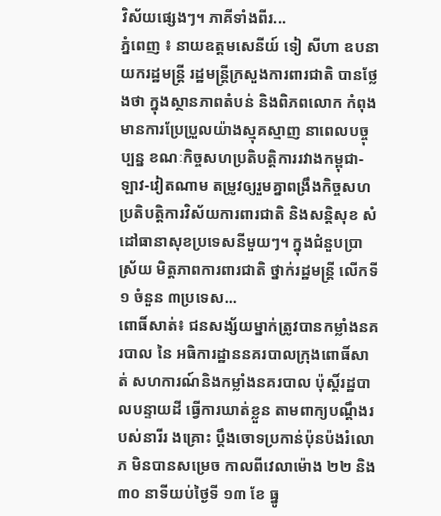វិស័យផ្សេងៗ។ ភាគីទាំងពីរ...
ភ្នំពេញ ៖ នាយឧត្តមសេនីយ៍ ទៀ សីហា ឧបនាយករដ្ឋមន្ដ្រី រដ្ឋមន្ដ្រីក្រសួងការពារជាតិ បានថ្លែងថា ក្នុងស្ថានភាពតំបន់ និងពិភពលោក កំពុងមានការប្រែប្រួលយ៉ាងស្មុគស្មាញ នាពេលបច្ចុប្បន្ន ខណៈកិច្ចសហប្រតិបត្តិការរវាងកម្ពុជា-ឡាវ-វៀតណាម តម្រូវឲ្យរួមគ្នាពង្រឹងកិច្ចសហប្រតិបត្តិការវិស័យការពារជាតិ និងសន្តិសុខ សំដៅធានាសុខប្រទេសនីមួយៗ។ ក្នុងជំនួបប្រាស្រ័យ មិត្តភាពការពារជាតិ ថ្នាក់រដ្ឋមន្ដ្រី លើកទី១ ចំនួន ៣ប្រទេស...
ពោធិ៍សាត់៖ ជនសង្ស័យម្នាក់ត្រូវបានកម្លាំងនគរបាល នៃ អធិការដ្ឋាននគរបាលក្រុងពោធិ៍សាត់ សហការណ៍និងកម្លាំងនគរបាល ប៉ុស្តិ៍រដ្ឋបាលបន្ទាយដី ធ្វើការឃាត់ខ្លួន តាមពាក្យបណ្តឹងរបស់នារីរ ងគ្រោះ ប្តឹងចោទប្រកាន់ប៉ុនប៉ងរំលោភ មិនបានសម្រេច កាលពីវេលាម៉ោង ២២ និង ៣០ នាទីយប់ថ្ងៃទី ១៣ ខែ ធ្នូ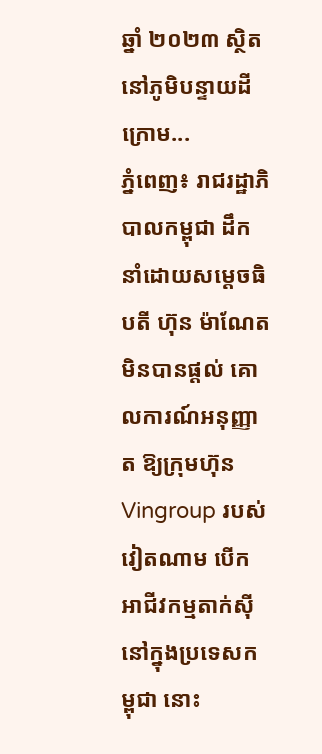ឆ្នាំ ២០២៣ ស្ថិតនៅភូមិបន្ទាយដីក្រោម...
ភ្នំពេញ៖ រាជរដ្ឋាភិបាលកម្ពុជា ដឹកនាំដោយសម្ដេចធិបតី ហ៊ុន ម៉ាណែត មិនបានផ្តល់ គោលការណ៍អនុញ្ញាត ឱ្យក្រុមហ៊ុន Vingroup របស់វៀតណាម បើកអាជីវកម្មតាក់ស៊ី នៅក្នុងប្រទេសកម្ពុជា នោះ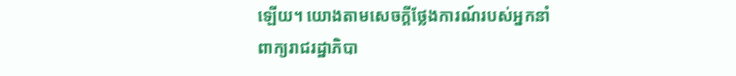ឡើយ។ យោងតាមសេចក្តីថ្លែងការណ៍របស់អ្នកនាំពាក្យរាជរដ្ឋាភិបា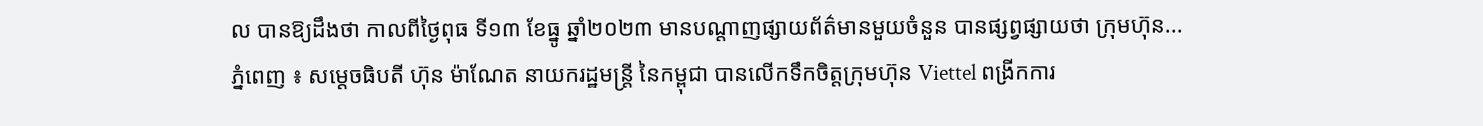ល បានឱ្យដឹងថា កាលពីថ្ងៃពុធ ទី១៣ ខែធ្នូ ឆ្នាំ២០២៣ មានបណ្តាញផ្សាយព័ត៌មានមួយចំនួន បានផ្សព្វផ្សាយថា ក្រុមហ៊ុន...
ភ្នំពេញ ៖ សម្តេចធិបតី ហ៊ុន ម៉ាណែត នាយករដ្ឋមន្ត្រី នៃកម្ពុជា បានលើកទឹកចិត្តក្រុមហ៊ុន Viettel ពង្រីកការ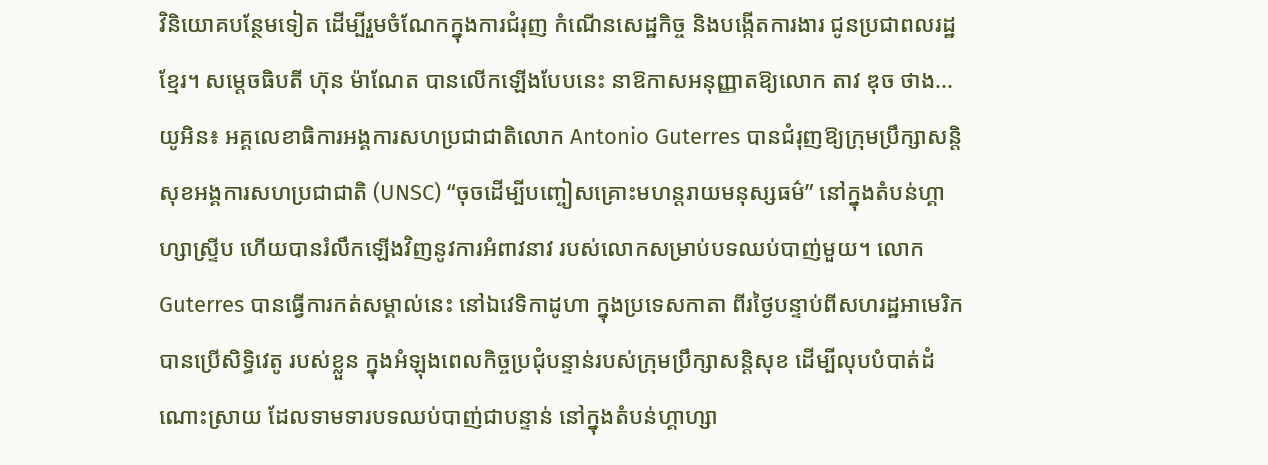វិនិយោគបន្ថែមទៀត ដើម្បីរួមចំណែកក្នុងការជំរុញ កំណើនសេដ្ឋកិច្ច និងបង្កើតការងារ ជូនប្រជាពលរដ្ឋខ្មែរ។ សម្តេចធិបតី ហ៊ុន ម៉ាណែត បានលើកឡើងបែបនេះ នាឱកាសអនុញ្ញាតឱ្យលោក តាវ ឌុច ថាង...
យូអិន៖ អគ្គលេខាធិការអង្គការសហប្រជាជាតិលោក Antonio Guterres បានជំរុញឱ្យក្រុមប្រឹក្សាសន្តិសុខអង្គការសហប្រជាជាតិ (UNSC) “ចុចដើម្បីបញ្ចៀសគ្រោះមហន្តរាយមនុស្សធម៌” នៅក្នុងតំបន់ហ្គាហ្សាស្ទ្រីប ហើយបានរំលឹកឡើងវិញនូវការអំពាវនាវ របស់លោកសម្រាប់បទឈប់បាញ់មួយ។ លោក Guterres បានធ្វើការកត់សម្គាល់នេះ នៅឯវេទិកាដូហា ក្នុងប្រទេសកាតា ពីរថ្ងៃបន្ទាប់ពីសហរដ្ឋអាមេរិក បានប្រើសិទ្ធិវេតូ របស់ខ្លួន ក្នុងអំឡុងពេលកិច្ចប្រជុំបន្ទាន់របស់ក្រុមប្រឹក្សាសន្តិសុខ ដើម្បីលុបបំបាត់ដំណោះស្រាយ ដែលទាមទារបទឈប់បាញ់ជាបន្ទាន់ នៅក្នុងតំបន់ហ្គាហ្សា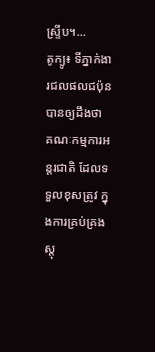ស្ទ្រីប។...
តូក្យូ៖ ទីភ្នាក់ងារជលផលជប៉ុន បានឲ្យដឹងថា គណៈកម្មការអន្តរជាតិ ដែលទទួលខុសត្រូវ ក្នុងការគ្រប់គ្រងស្តុ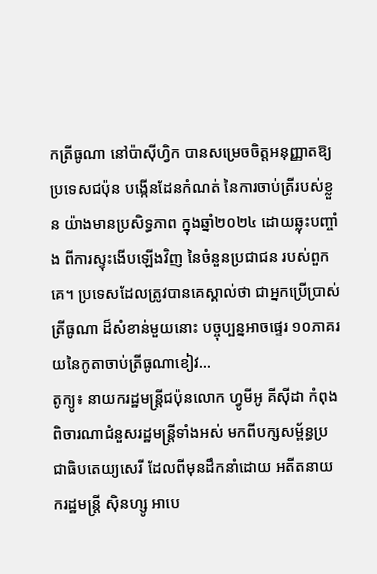កត្រីធូណា នៅប៉ាស៊ីហ្វិក បានសម្រេចចិត្តអនុញ្ញាតឱ្យ ប្រទេសជប៉ុន បង្កើនដែនកំណត់ នៃការចាប់ត្រីរបស់ខ្លួន យ៉ាងមានប្រសិទ្ធភាព ក្នុងឆ្នាំ២០២៤ ដោយឆ្លុះបញ្ចាំង ពីការស្ទុះងើបឡើងវិញ នៃចំនួនប្រជាជន របស់ពួកគេ។ ប្រទេសដែលត្រូវបានគេស្គាល់ថា ជាអ្នកប្រើប្រាស់ត្រីធូណា ដ៏សំខាន់មួយនោះ បច្ចុប្បន្នអាចផ្ទេរ ១០ភាគរយនៃកូតាចាប់ត្រីធូណាខៀវ...
តូក្យូ៖ នាយករដ្ឋមន្ត្រីជប៉ុនលោក ហ្វូមីអូ គីស៊ីដា កំពុងពិចារណាជំនួសរដ្ឋមន្ត្រីទាំងអស់ មកពីបក្សសម្ព័ន្ធប្រជាធិបតេយ្យសេរី ដែលពីមុនដឹកនាំដោយ អតីតនាយករដ្ឋមន្ត្រី ស៊ិនហ្សូ អាបេ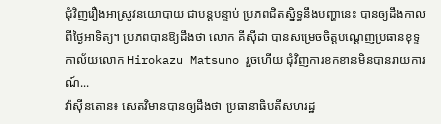ជុំវិញរឿងអាស្រូវនយោបាយ ជាបន្តបន្ទាប់ ប្រភពជិតស្និទ្ធនឹងបញ្ហានេះ បានឲ្យដឹងកាលពីថ្ងៃអាទិត្យ។ ប្រភពបានឱ្យដឹងថា លោក គីស៊ីដា បានសម្រេចចិត្តបណ្ដេញប្រធានខុទ្ទកាល័យលោក Hirokazu Matsuno រួចហើយ ជុំវិញការខកខានមិនបានរាយការណ៍...
វ៉ាស៊ីនតោន៖ សេតវិមានបានឲ្យដឹងថា ប្រធានាធិបតីសហរដ្ឋ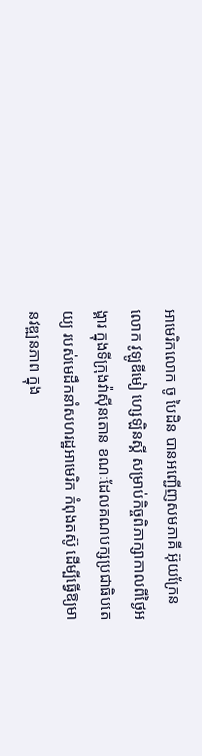អាមេរិកលោក ចូ បៃដិន បានអញ្ជើញសមភាគី អ៊ុយក្រែនលោក វូឡូឌីមៀ ហ្សេឡិនស្គី សម្រាប់កិច្ចពិភាក្សាកាលពីថ្ងៃអង្គារ ក្នុងទីក្រុងវ៉ាស៊ីនតោន ខណៈដែលគណបក្សប្រជាធិបតេយ្យ របស់មេដឹកនាំសហរដ្ឋអាមេរិក កំពុងតស៊ូ ដើម្បីធ្វើឱ្យមានវឌ្ឍនភាព ក្នុង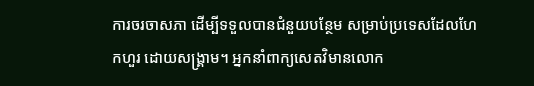ការចរចាសភា ដើម្បីទទួលបានជំនួយបន្ថែម សម្រាប់ប្រទេសដែលហែកហួរ ដោយសង្រ្គាម។ អ្នកនាំពាក្យសេតវិមានលោក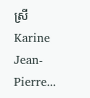ស្រី Karine Jean-Pierre...